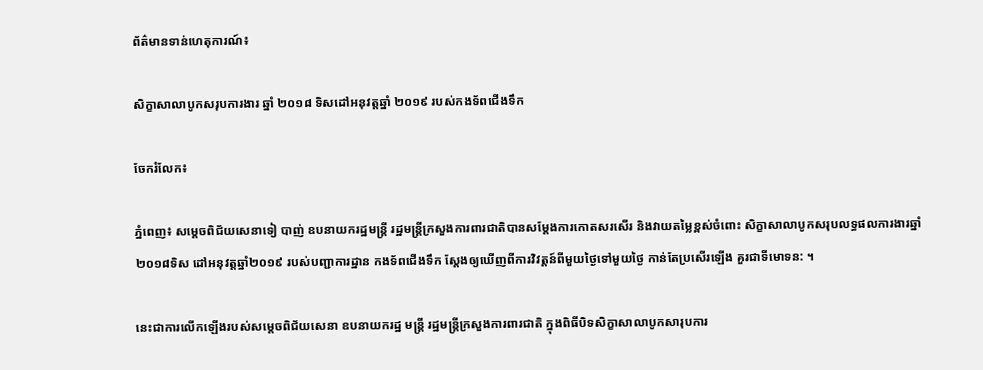ព័ត៌មានទាន់ហេតុការណ៍៖

សិក្ខាសាលាបូកសរុបការងារ ឆ្នាំ ២០១៨ ទិសដៅអនុវត្តឆ្នាំ ២០១៩ របស់កងទ័ពជើងទឹក

ចែករំលែក៖

ភ្នំពេញ៖ សម្តេចពិជ័យសេនាទៀ បាញ់ ឧបនាយករដ្ឋមន្ត្រី រដ្ឋមន្ត្រីក្រសួងការពារជាតិបានសម្តែងការកោតសរសើរ និងវាយតម្លៃខ្ពស់ចំពោះ សិក្ខាសាលាបូកសរុបលទ្ធផលការងារឆ្នាំ ២០១៨ទិស ដៅអនុវត្តឆ្នាំ២០១៩ របស់បញ្ជាការដ្ឋាន កងទ័ពជើងទឹក ស្តែងឲ្យឃើញពីការវិវត្តន៍ពីមួយថ្ងៃទៅមួយថ្ងៃ កាន់តែប្រសើរឡើង គួរជាទីមោទន: ។

នេះជាការលើកឡើងរបស់សម្តេចពិជ័យសេនា ឧបនាយករដ្ឋ មន្ត្រី រដ្ឋមន្ត្រីក្រសួងការពារជាតិ ក្នុងពិធីបិទសិក្ខាសាលាបូកសារុបការ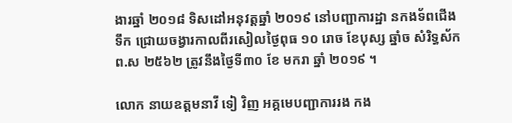ងារឆ្នាំ ២០១៨ ទិសដៅអនុវត្តឆ្នាំ ២០១៩ នៅបញ្ជាការដ្ឋា នកងទ័ពជើងទឹក ជ្រោយចង្វារកាលពីរសៀលថ្ងៃពុធ ១០ រោច ខែបុស្ស ឆ្នាំច សំរិទ្ធស័ក ព.ស ២៥៦២ ត្រូវនឹងថ្ងៃទី៣០ ខែ មករា ឆ្នាំ ២០១៩ ។

លោក នាយឧត្តមនាវី ទៀ វិញ អគ្គមេបញ្ជាការរង កង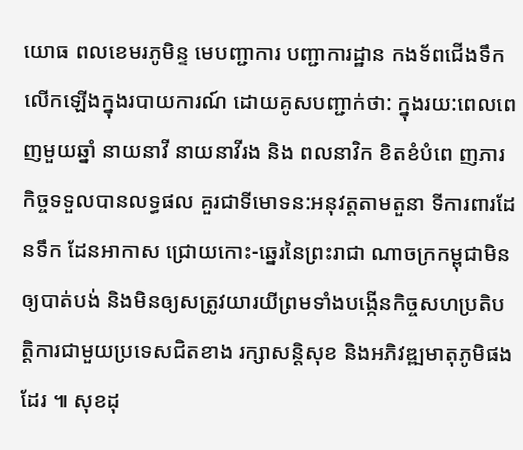យោធ ពលខេមរភូមិន្ទ មេបញ្ជាការ បញ្ជាការដ្ឋាន កងទ័ពជើងទឹក លើកឡើងក្នុងរបាយការណ៍ ដោយគូសបញ្ជាក់ថា: ក្នុងរយ:ពេលពេញមួយឆ្នាំ នាយនាវី នាយនាវីរង និង ពលនាវិក ខិតខំបំពេ ញភារកិច្ចទទួលបានលទ្ធផល គួរជាទីមោទន:អនុវត្តតាមតួនា ទីការពារដែនទឹក ដែនអាកាស ជ្រោយកោះ-ឆ្នេរនៃព្រះរាជា ណាចក្រកម្ពុជាមិនឲ្យបាត់បង់ និងមិនឲ្យសត្រូវយារយីព្រមទាំងបង្កើនកិច្ចសហប្រតិបត្តិការជាមួយប្រទេសជិតខាង រក្សាសន្តិសុខ និងអភិវឌ្ឍមាតុភូមិផងដែរ ៕ សុខដុ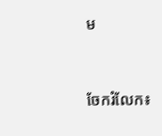ម


ចែករំលែក៖